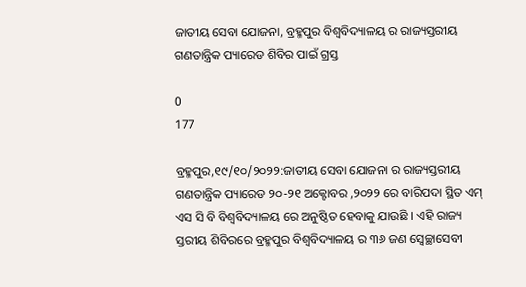ଜାତୀୟ ସେବା ଯୋଜନା, ବ୍ରହ୍ମପୁର ବିଶ୍ଵବିଦ୍ୟାଳୟ ର ରାଜ୍ୟସ୍ତରୀୟ ଗଣତାନ୍ତ୍ରିକ ପ୍ୟାରେଡ ଶିବିର ପାଇଁ ଗ୍ରସ୍ତ

0
177

ବ୍ରହ୍ମପୁର,୧୯/୧୦/୨୦୨୨:ଜାତୀୟ ସେବା ଯୋଜନା ର ରାଜ୍ୟସ୍ତରୀୟ ଗଣତାନ୍ତ୍ରିକ ପ୍ୟାରେଡ ୨୦-୨୧ ଅକ୍ଟୋବର ,୨୦୨୨ ରେ ବାରିପଦା ସ୍ଥିତ ଏମ୍ ଏସ ସି ବି ବିଶ୍ଵବିଦ୍ୟାଳୟ ରେ ଅନୁଷ୍ଠିତ ହେବାକୁ ଯାଉଛି । ଏହି ରାଜ୍ୟ ସ୍ତରୀୟ ଶିବିରରେ ବ୍ରହ୍ମପୁର ବିଶ୍ଵବିଦ୍ୟାଳୟ ର ୩୬ ଜଣ ସ୍ଵେଚ୍ଛାସେବୀ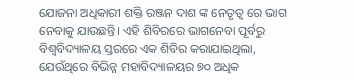ଯୋଜନା ଅଧିକାରୀ ଶକ୍ତି ରଞ୍ଜନ ଦାଶ ଙ୍କ ନେତୃତ୍ୱ ରେ ଭାଗ ନେବାକୁ ଯାଉଛନ୍ତି। ଏହି ଶିବିରରେ ଭାଗନେବା ପୂର୍ବରୁ ବିଶ୍ଵବିଦ୍ୟାଳୟ ସ୍ତରରେ ଏକ ଶିବିର କରାଯାଇଥିଲା, ଯେଉଁଥିରେ ବିଭିନ୍ନ ମହାବିଦ୍ୟାଳୟର ୭୦ ଅଧିକ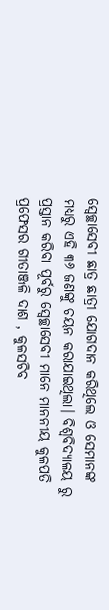ସ୍ଵେଚ୍ଛାସେବୀ ଛାତ୍ର ଛାତ୍ରୀ ଯୋଗଦାନ କରିଥିଲେ ଓ ସେମାନଙ୍କ ମଧ୍ୟରୁ ଏହି ୩୬ ଜଣଙ୍କୁ ଚୟନ କରାଯାଇଥିଲା। ବିଶ୍ଵବିଦ୍ୟାଳୟ ରୁ ପ୍ରସ୍ତାନ କରିବା ପୂର୍ବରୁ ସ୍ଵେଚ୍ଛାସେବୀ ମାନେ ମାନନୀୟ କୁଳପତି ପ୍ରଫେସର ଗୀତାଞ୍ଜଳି ଦାଶ , କୁଳସଚିବ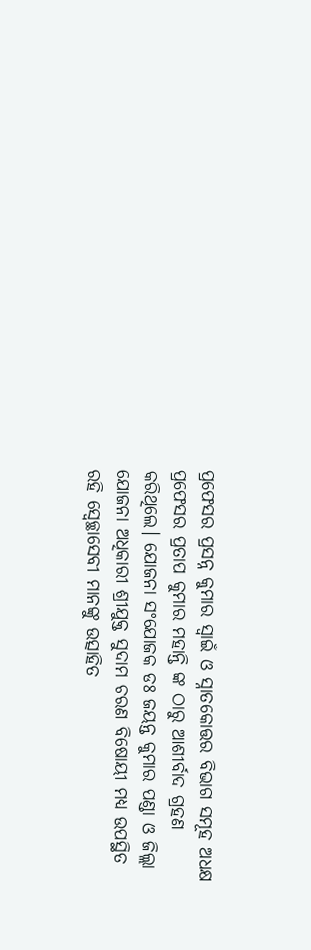ପ୍ରଫେସର ପ୍ରସନ୍ନ କୁମାର ସ୍ୱାଇଁ ଓ ସ୍ନାତକୋତ୍ତର ବିଭାଗ ସମୂହ ଅଧକ୍ଷ ପ୍ରଫେସର ପ୍ରତାପ କୁମାର ମହାନ୍ତି ଙ୍କ ଠାରୁ ଆଶୀର୍ବାଦ ଗ୍ରହଣ କରିଥିଲେ। ଯୋଜନା ସଂଯୋଜକ ଡଃ ଜୟନ୍ତ କୁମାର ପଣ୍ଡା ଓ ଜିଲ୍ଲା ଯୋଜନା ଅଧିକାରୀ ଶ୍ରୀଯୁକ୍ତ ସୁଦାମ ଚରଣ ବିଷୋୟୀ ମଧ୍ୟ ଉପସ୍ଥିତ ରହି ସ୍ୱେଚ୍ଛାସେବୀ ମାନଙ୍କୁ ଉତ୍ସାହିତ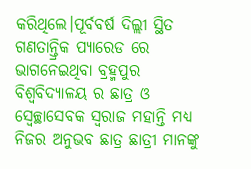କରିଥିଲେ।ପୂର୍ବବର୍ଷ ଦିଲ୍ଲୀ ସ୍ଥିତ ଗଣତାନ୍ତ୍ରିକ ପ୍ୟାରେଡ ରେ ଭାଗନେଇଥିବା ବ୍ରହ୍ମପୁର ବିଶ୍ଵବିଦ୍ୟାଳୟ ର ଛାତ୍ର ଓ ସ୍ୱେଚ୍ଛାସେବକ ସ୍ବରାଜ ମହାନ୍ତି ମଧ୍ୟ ନିଜର ଅନୁଭବ ଛାତ୍ର ଛାତ୍ରୀ ମାନଙ୍କୁ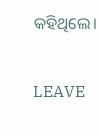କହିଥିଲେ।

LEAVE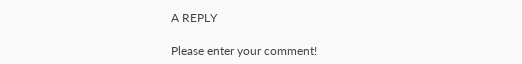A REPLY

Please enter your comment!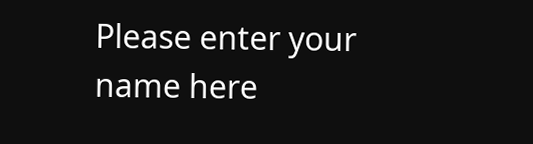Please enter your name here